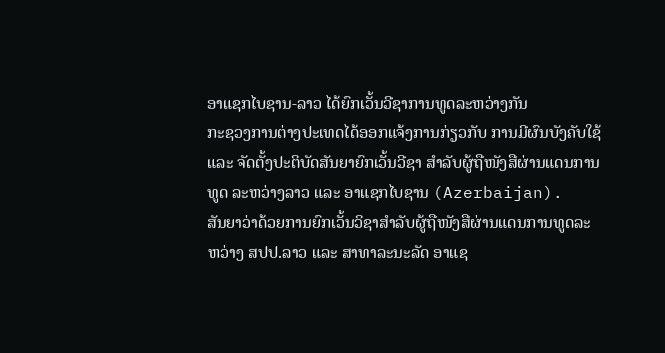ອາແຊກໄບຊານ-ລາວ ໄດ້ຍົກເວັ້ນວີຊາການທູດລະຫວ່າງກັນ
ກະຊວງການຕ່າງປະເທດໄດ້ອອກແຈ້ງການກ່ຽວກັບ ການມີຜົນບັງຄັບໃຊ້ ແລະ ຈັດຕັ້ງປະຕິບັດສັນຍາຍົກເວັ້ນວີຊາ ສຳລັບຜູ້ຖືໜັງສືຜ່ານແດນການທູດ ລະຫວ່າງລາວ ແລະ ອາແຊກໄບຊານ (Azerbaijan).
ສັນຍາວ່າດ້ວຍການຍົກເວັ້ນວິຊາສຳລັບຜູ້ຖືໜັງສືຜ່ານແດນການທູດລະຫວ່າງ ສປປ.ລາວ ແລະ ສາທາລະນະລັດ ອາແຊ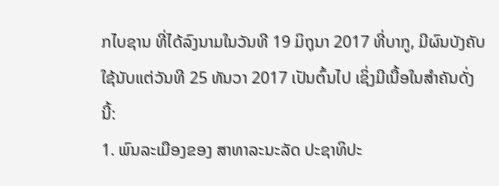ກໄບຊານ ທີ່ໄດ້ລົງນາມໃນວັນທີ 19 ມິຖຸນາ 2017 ທີ່ບາກູ, ມີຜົນບັງຄັບໃຊ້ນັບແຕ່ວັນທີ 25 ທັນວາ 2017 ເປັນຕົ້ນໄປ ເຊິ່ງມີເນື້ອໃນສຳຄັນດັ່ງນີ້:
1. ພົນລະເມືອງຂອງ ສາທາລະນະລັດ ປະຊາທິປະ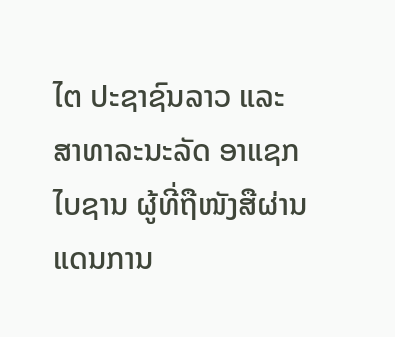ໄຕ ປະຊາຊົນລາວ ແລະ ສາທາລະນະລັດ ອາແຊກໄບຊານ ຜູ້ທີ່ຖືໜັງສືຜ່ານແດນການ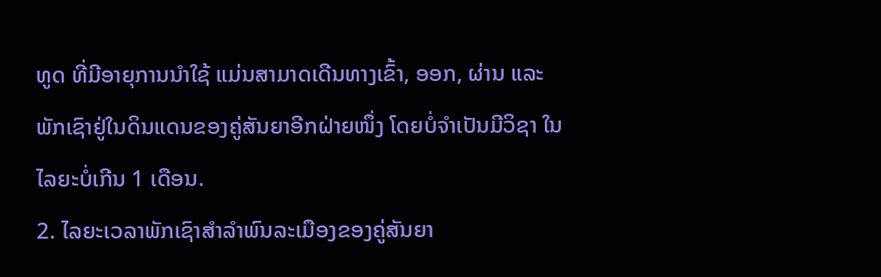ທູດ ທີ່ມີອາຍຸການນຳໃຊ້ ແມ່ນສາມາດເດີນທາງເຂົ້າ, ອອກ, ຜ່ານ ແລະ ພັກເຊົາຢູ່ໃນດິນແດນຂອງຄູ່ສັນຍາອີກຝ່າຍໜຶ່ງ ໂດຍບໍ່ຈຳເປັນມີວິຊາ ໃນໄລຍະບໍ່ເກີນ 1 ເດືອນ.
2. ໄລຍະເວລາພັກເຊົາສຳລຳພົນລະເມືອງຂອງຄູ່ສັນຍາ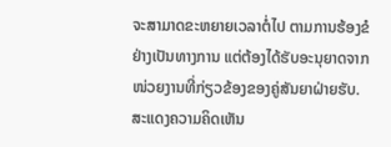ຈະສາມາດຂະຫຍາຍເວລາຕໍ່ໄປ ຕາມການຮ້ອງຂໍຢ່າງເປັນທາງການ ແຕ່ຕ້ອງໄດ້ຮັບອະນຸຍາດຈາກໜ່ວຍງານທີ່ກ່ຽວຂ້ອງຂອງຄູ່ສັນຍາຝ່າຍຮັບ.
ສະແດງຄວາມຄິດເຫັນ